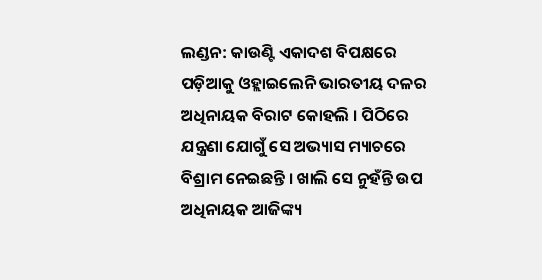ଲଣ୍ଡନ: କାଉଣ୍ଟି ଏକାଦଶ ବିପକ୍ଷରେ ପଡ଼ିଆକୁ ଓହ୍ଲାଇଲେନି ଭାରତୀୟ ଦଳର ଅଧିନାୟକ ବିରାଟ କୋହଲି । ପିଠିରେ ଯନ୍ତ୍ରଣା ଯୋଗୁଁ ସେ ଅଭ୍ୟାସ ମ୍ୟାଚରେ ବିଶ୍ରାମ ନେଇଛନ୍ତି । ଖାଲି ସେ ନୁହଁନ୍ତି ଉପ ଅଧିନାୟକ ଆଜିଙ୍କ୍ୟ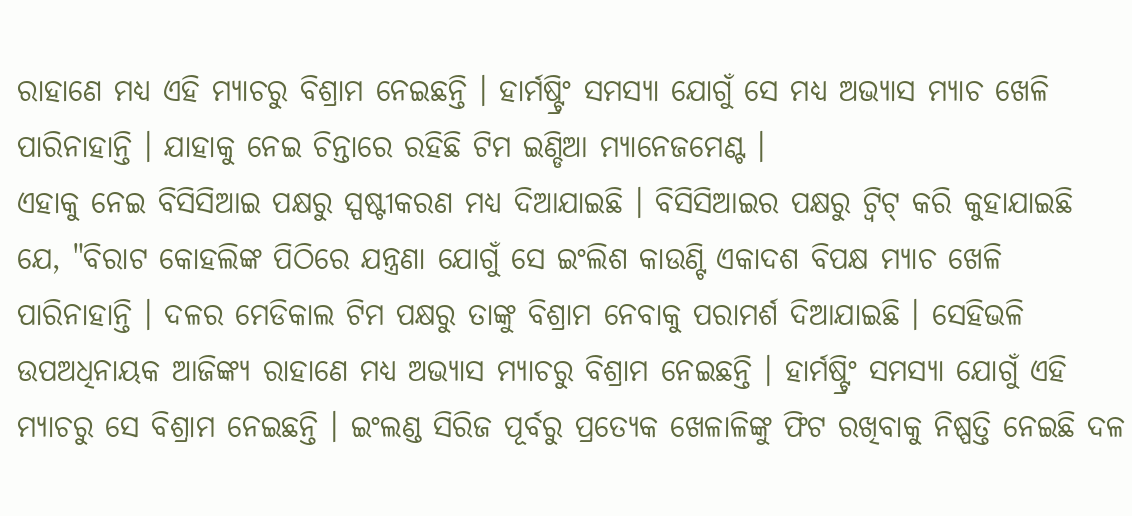ରାହାଣେ ମଧ୍ୟ ଏହି ମ୍ୟାଚରୁ ବିଶ୍ରାମ ନେଇଛନ୍ତି । ହାର୍ମଷ୍ଟ୍ରିଂ ସମସ୍ୟା ଯୋଗୁଁ ସେ ମଧ୍ୟ ଅଭ୍ୟାସ ମ୍ୟାଚ ଖେଳି ପାରିନାହାନ୍ତି । ଯାହାକୁ ନେଇ ଚିନ୍ତାରେ ରହିଛି ଟିମ ଇଣ୍ଡିଆ ମ୍ୟାନେଜମେଣ୍ଟ ।
ଏହାକୁ ନେଇ ବିସିସିଆଇ ପକ୍ଷରୁ ସ୍ପଷ୍ଟୀକରଣ ମଧ୍ୟ ଦିଆଯାଇଛି । ବିସିସିଆଇର ପକ୍ଷରୁ ଟ୍ବିଟ୍ କରି କୁହାଯାଇଛି ଯେ, "ବିରାଟ କୋହଲିଙ୍କ ପିଠିରେ ଯନ୍ତ୍ରଣା ଯୋଗୁଁ ସେ ଇଂଲିଶ କାଉଣ୍ଟି ଏକାଦଶ ବିପକ୍ଷ ମ୍ୟାଚ ଖେଳି ପାରିନାହାନ୍ତି । ଦଳର ମେଡିକାଲ ଟିମ ପକ୍ଷରୁ ତାଙ୍କୁ ବିଶ୍ରାମ ନେବାକୁ ପରାମର୍ଶ ଦିଆଯାଇଛି । ସେହିଭଳି ଉପଅଧିନାୟକ ଆଜିଙ୍କ୍ୟ ରାହାଣେ ମଧ୍ୟ ଅଭ୍ୟାସ ମ୍ୟାଚରୁ ବିଶ୍ରାମ ନେଇଛନ୍ତି । ହାର୍ମଷ୍ଟ୍ରିଂ ସମସ୍ୟା ଯୋଗୁଁ ଏହି ମ୍ୟାଚରୁ ସେ ବିଶ୍ରାମ ନେଇଛନ୍ତି । ଇଂଲଣ୍ଡ ସିରିଜ ପୂର୍ବରୁ ପ୍ରତ୍ୟେକ ଖେଳାଳିଙ୍କୁ ଫିଟ ରଖିବାକୁ ନିଷ୍ପତ୍ତି ନେଇଛି ଦଳ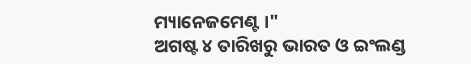ମ୍ୟାନେଜମେଣ୍ଟ ।"
ଅଗଷ୍ଟ ୪ ତାରିଖରୁ ଭାରତ ଓ ଇଂଲଣ୍ଡ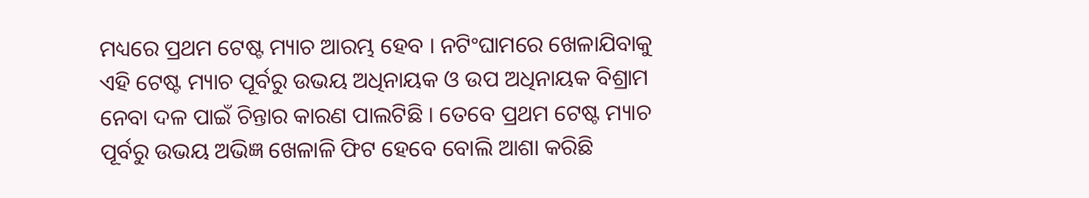ମଧ୍ୟରେ ପ୍ରଥମ ଟେଷ୍ଟ ମ୍ୟାଚ ଆରମ୍ଭ ହେବ । ନଟିଂଘାମରେ ଖେଳାଯିବାକୁ ଏହି ଟେଷ୍ଟ ମ୍ୟାଚ ପୂର୍ବରୁ ଉଭୟ ଅଧିନାୟକ ଓ ଉପ ଅଧିନାୟକ ବିଶ୍ରାମ ନେବା ଦଳ ପାଇଁ ଚିନ୍ତାର କାରଣ ପାଲଟିଛି । ତେବେ ପ୍ରଥମ ଟେଷ୍ଟ ମ୍ୟାଚ ପୂର୍ବରୁ ଉଭୟ ଅଭିଜ୍ଞ ଖେଳାଳି ଫିଟ ହେବେ ବୋଲି ଆଶା କରିଛି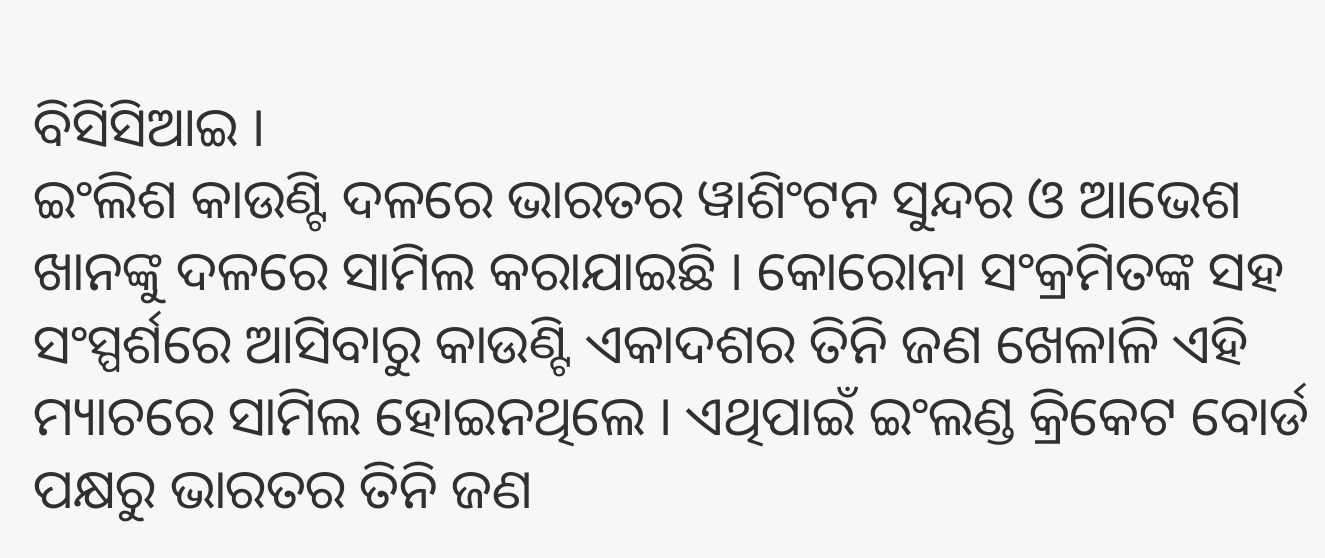ବିସିସିଆଇ ।
ଇଂଲିଶ କାଉଣ୍ଟି ଦଳରେ ଭାରତର ୱାଶିଂଟନ ସୁନ୍ଦର ଓ ଆଭେଶ ଖାନଙ୍କୁ ଦଳରେ ସାମିଲ କରାଯାଇଛି । କୋରୋନା ସଂକ୍ରମିତଙ୍କ ସହ ସଂସ୍ପର୍ଶରେ ଆସିବାରୁ କାଉଣ୍ଟି ଏକାଦଶର ତିନି ଜଣ ଖେଳାଳି ଏହି ମ୍ୟାଚରେ ସାମିଲ ହୋଇନଥିଲେ । ଏଥିପାଇଁ ଇଂଲଣ୍ଡ କ୍ରିକେଟ ବୋର୍ଡ ପକ୍ଷରୁ ଭାରତର ତିନି ଜଣ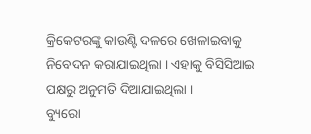କ୍ରିକେଟରଙ୍କୁ କାଉଣ୍ଟି ଦଳରେ ଖେଳାଇବାକୁ ନିବେଦନ କରାଯାଇଥିଲା । ଏହାକୁ ବିସିସିଆଇ ପକ୍ଷରୁ ଅନୁମତି ଦିଆଯାଇଥିଲା ।
ବ୍ୟୁରୋ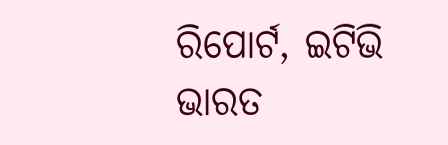ରିପୋର୍ଟ, ଇଟିଭି ଭାରତ